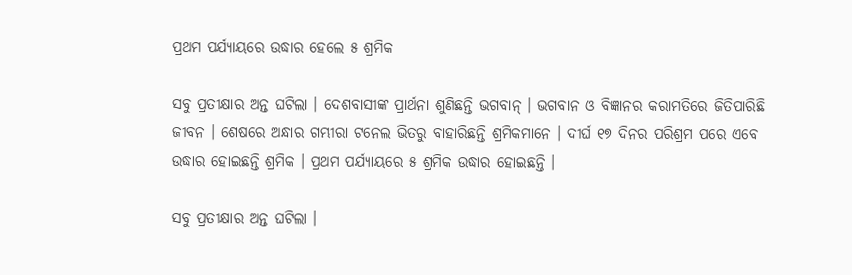ପ୍ରଥମ ପର୍ଯ୍ୟାୟରେ ଉଦ୍ଧାର ହେଲେ ୫ ଶ୍ରମିକ

ସବୁ ପ୍ରତୀକ୍ଷାର ଅନ୍ତ ଘଟିଲା । ଦେଶବାସୀଙ୍କ ପ୍ରାର୍ଥନା ଶୁଣିଛନ୍ତି ଭଗବାନ୍ । ଭଗବାନ ଓ ବିଜ୍ଞାନର କରାମତିରେ ଜିତିପାରିଛି ଜୀବନ । ଶେଷରେ ଅନ୍ଧାର ଗମ୍ଭୀରା ଟନେଲ ଭିତରୁ ବାହାରିଛନ୍ତି ଶ୍ରମିକମାନେ । ଦୀର୍ଘ ୧୭ ଦିନର ପରିଶ୍ରମ ପରେ ଏବେ ଉଦ୍ଧାର ହୋଇଛନ୍ତି ଶ୍ରମିକ । ପ୍ରଥମ ପର୍ଯ୍ୟାୟରେ ୫ ଶ୍ରମିକ ଉଦ୍ଧାର ହୋଇଛନ୍ତି ।

ସବୁ ପ୍ରତୀକ୍ଷାର ଅନ୍ତ ଘଟିଲା ।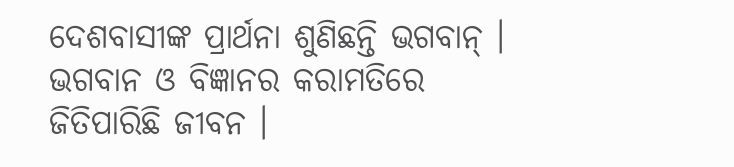ଦେଶବାସୀଙ୍କ ପ୍ରାର୍ଥନା ଶୁଣିଛନ୍ତି ଭଗବାନ୍ । ଭଗବାନ ଓ ବିଜ୍ଞାନର କରାମତିରେ ଜିତିପାରିଛି ଜୀବନ ।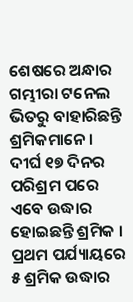ଶେଷରେ ଅନ୍ଧାର ଗମ୍ଭୀରା ଟନେଲ ଭିତରୁ ବାହାରିଛନ୍ତି ଶ୍ରମିକମାନେ । ଦୀର୍ଘ ୧୭ ଦିନର ପରିଶ୍ରମ ପରେ ଏବେ ଉଦ୍ଧାର ହୋଇଛନ୍ତି ଶ୍ରମିକ । ପ୍ରଥମ ପର୍ଯ୍ୟାୟରେ ୫ ଶ୍ରମିକ ଉଦ୍ଧାର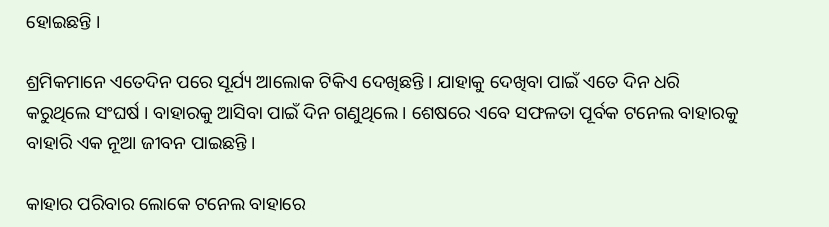ହୋଇଛନ୍ତି ।

ଶ୍ରମିକମାନେ ଏତେଦିନ ପରେ ସୂର୍ଯ୍ୟ ଆଲୋକ ଟିକିଏ ଦେଖିଛନ୍ତି । ଯାହାକୁ ଦେଖିବା ପାଇଁ ଏତେ ଦିନ ଧରି କରୁଥିଲେ ସଂଘର୍ଷ । ବାହାରକୁ ଆସିବା ପାଇଁ ଦିନ ଗଣୁଥିଲେ । ଶେଷରେ ଏବେ ସଫଳତା ପୂର୍ବକ ଟନେଲ ବାହାରକୁ ବାହାରି ଏକ ନୂଆ ଜୀବନ ପାଇଛନ୍ତି ।

କାହାର ପରିବାର ଲୋକେ ଟନେଲ ବାହାରେ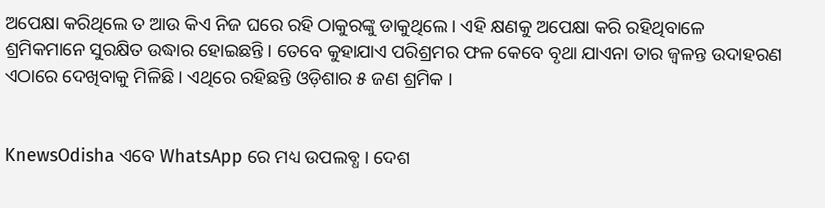ଅପେକ୍ଷା କରିଥିଲେ ତ ଆଉ କିଏ ନିଜ ଘରେ ରହି ଠାକୁରଙ୍କୁ ଡାକୁଥିଲେ । ଏହି କ୍ଷଣକୁ ଅପେକ୍ଷା କରି ରହିଥିବାଳେ ଶ୍ରମିକମାନେ ସୁରକ୍ଷିତ ଉଦ୍ଧାର ହୋଇଛନ୍ତି । ତେବେ କୁହାଯାଏ ପରିଶ୍ରମର ଫଳ କେବେ ବୃଥା ଯାଏନା ତାର ଜ୍ୱଳନ୍ତ ଉଦାହରଣ ଏଠାରେ ଦେଖିବାକୁ ମିଳିଛି । ଏଥିରେ ରହିଛନ୍ତି ଓଡ଼ିଶାର ୫ ଜଣ ଶ୍ରମିକ ।


KnewsOdisha ଏବେ WhatsApp ରେ ମଧ୍ୟ ଉପଲବ୍ଧ । ଦେଶ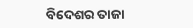ବିଦେଶର ତାଜା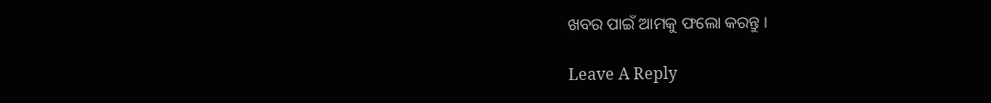ଖବର ପାଇଁ ଆମକୁ ଫଲୋ କରନ୍ତୁ ।

Leave A Reply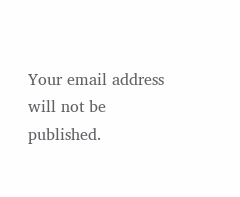Your email address will not be published.